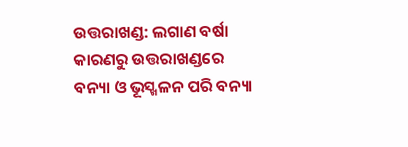ଉତ୍ତରାଖଣ୍ଡ: ଲଗାଣ ବର୍ଷା କାରଣରୁ ଉତ୍ତରାଖଣ୍ଡରେ ବନ୍ୟା ଓ ଭୂସ୍ଖଳନ ପରି ବନ୍ୟା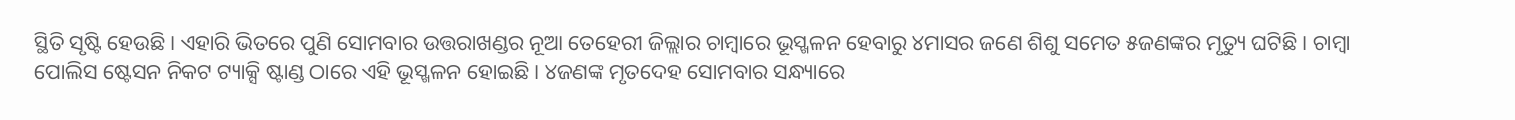ସ୍ଥିତି ସୃଷ୍ଟି ହେଉଛି । ଏହାରି ଭିତରେ ପୁଣି ସୋମବାର ଉତ୍ତରାଖଣ୍ଡର ନୂଆ ତେହେରୀ ଜିଲ୍ଲାର ଚାମ୍ବାରେ ଭୂସ୍ଖଳନ ହେବାରୁ ୪ମାସର ଜଣେ ଶିଶୁ ସମେତ ୫ଜଣଙ୍କର ମୃତ୍ୟୁ ଘଟିଛି । ଚାମ୍ବା ପୋଲିସ ଷ୍ଟେସନ ନିକଟ ଟ୍ୟାକ୍ସି ଷ୍ଟାଣ୍ଡ ଠାରେ ଏହି ଭୂସ୍ଖଳନ ହୋଇଛି । ୪ଜଣଙ୍କ ମୃତଦେହ ସୋମବାର ସନ୍ଧ୍ୟାରେ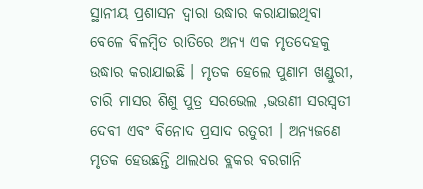ସ୍ଥାନୀୟ ପ୍ରଶାସନ ଦ୍ୱାରା ଉଦ୍ଧାର କରାଯାଇଥିବା ବେଳେ ବିଳମ୍ବିତ ରାତିରେ ଅନ୍ୟ ଏକ ମୃତଦେହକୁ ଉଦ୍ଧାର କରାଯାଇଛି । ମୃତକ ହେଲେ ପୁଣାମ ଖଣ୍ଡୁରୀ, ଚାରି ମାସର ଶିଶୁ ପୁତ୍ର ସରଭେଲ ,ଭଉଣୀ ସରସ୍ୱତୀ ଦେବୀ ଏବଂ ବିନୋଦ ପ୍ରସାଦ ରତୁରୀ । ଅନ୍ୟଜଣେ ମୃତକ ହେଉଛନ୍ତି ଥାଲଧର ବ୍ଲକର ବରଗାନି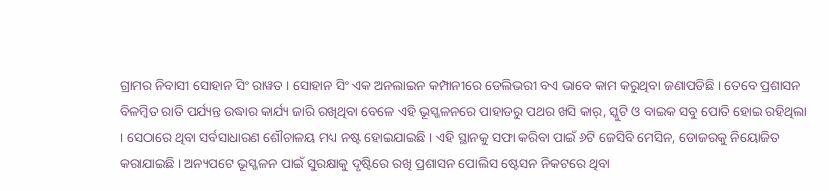ଗ୍ରାମର ନିବାସୀ ସୋହାନ ସିଂ ରାୱତ । ସୋହାନ ସିଂ ଏକ ଅନଲାଇନ କମ୍ପାନୀରେ ଡେଲିଭରୀ ବଏ ଭାବେ କାମ କରୁଥିବା ଜଣାପଡିଛି । ତେବେ ପ୍ରଶାସନ ବିଳମ୍ବିତ ରାତି ପର୍ଯ୍ୟନ୍ତ ଉଦ୍ଧାର କାର୍ଯ୍ୟ ଜାରି ରଖିଥିବା ବେଳେ ଏହି ଭୂସ୍ଖଳନରେ ପାହାଡରୁ ପଥର ଖସି କାର୍, ସ୍କୁଟି ଓ ବାଇକ ସବୁ ପୋତି ହୋଇ ରହିଥିଲା । ସେଠାରେ ଥିବା ସର୍ବସାଧାରଣ ଶୌଚାଳୟ ମଧ୍ୟ ନଷ୍ଟ ହୋଇଯାଇଛି । ଏହି ସ୍ଥାନକୁ ସଫା କରିବା ପାଇଁ ୬ଟି ଜେସିବି ମେସିନ, ଡୋଜରକୁ ନିୟୋଜିତ କରାଯାଇଛି । ଅନ୍ୟପଟେ ଭୂସ୍ଖଳନ ପାଇଁ ସୁରକ୍ଷାକୁ ଦୃଷ୍ଟିରେ ରଖି ପ୍ରଶାସନ ପୋଲିସ ଷ୍ଟେସନ ନିକଟରେ ଥିବା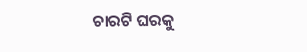ଚାରଟି ଘରକୁ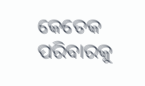କେତେକ ପରିବାରକୁ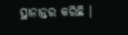ସ୍ଥାନାନ୍ତର କରିଛି ।